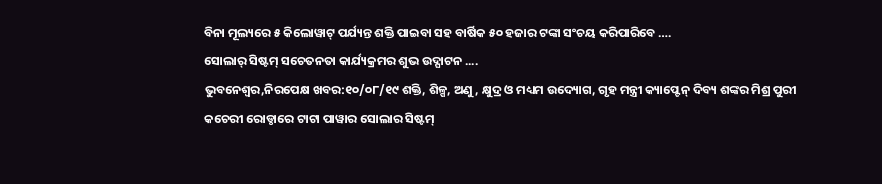ବିନା ମୂଲ୍ୟରେ ୫ କିଲୋୱାଟ୍ ପର୍ଯ୍ୟନ୍ତ ଶକ୍ତି ପାଇବା ସହ ବାର୍ଷିକ ୫୦ ହଜାର ଟଙ୍କା ସଂଚୟ କରିପାରିବେ ….
ସୋଲାର୍ ସିଷ୍ଟମ୍ ସଚେତନତା କାର୍ଯ୍ୟକ୍ରମର ଶୁଭ ଉଦ୍ଘାଟନ ....
ଭୁବନେଶ୍ୱର,ନିରପେକ୍ଷ ଖବର:୧୦/୦୮/୧୯ ଶକ୍ତି, ଶିଳ୍ପ, ଅଣୁ, କ୍ଷୁଦ୍ର ଓ ମଧ୍ୟମ ଉଦ୍ୟୋଗ, ଗୃହ ମନ୍ତ୍ରୀ କ୍ୟାପ୍ଟେନ୍ ଦିବ୍ୟ ଶଙ୍କର ମିଶ୍ର ପୁରୀ କଚେରୀ ରୋଡ୍ଠାରେ ଟାଟା ପାୱାର ସୋଲାର ସିଷ୍ଟମ୍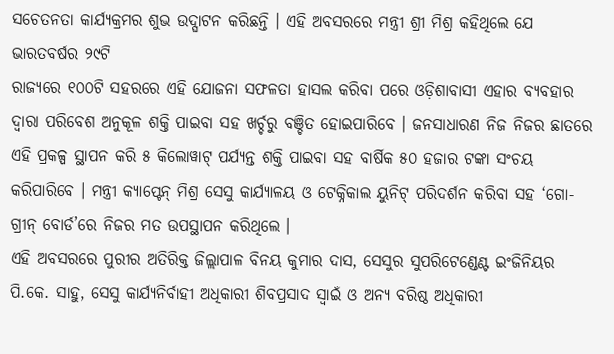ସଚେତନତା କାର୍ଯ୍ୟକ୍ରମର ଶୁଭ ଉଦ୍ଘାଟନ କରିଛନ୍ତି । ଏହି ଅବସରରେ ମନ୍ତ୍ରୀ ଶ୍ରୀ ମିଶ୍ର କହିଥିଲେ ଯେ ଭାରତବର୍ଷର ୨୯ଟି
ରାଜ୍ୟରେ ୧୦୦ଟି ସହରରେ ଏହି ଯୋଜନା ସଫଳତା ହାସଲ କରିବା ପରେ ଓଡ଼ିଶାବାସୀ ଏହାର ବ୍ୟବହାର ଦ୍ୱାରା ପରିବେଶ ଅନୁକୂଳ ଶକ୍ତି ପାଇବା ସହ ଖର୍ଚ୍ଚରୁ ବଞ୍ଚିତ ହୋଇପାରିବେ । ଜନସାଧାରଣ ନିଜ ନିଜର ଛାତରେ ଏହି ପ୍ରକଳ୍ପ ସ୍ଥାପନ କରି ୫ କିଲୋୱାଟ୍ ପର୍ଯ୍ୟନ୍ତ ଶକ୍ତି ପାଇବା ସହ ବାର୍ଷିକ ୫୦ ହଜାର ଟଙ୍କା ସଂଚୟ କରିପାରିବେ । ମନ୍ତ୍ରୀ କ୍ୟାପ୍ଟେନ୍ ମିଶ୍ର ସେସୁ କାର୍ଯ୍ୟାଳୟ ଓ ଟେକ୍ନିକାଲ ୟୁନିଟ୍ ପରିଦର୍ଶନ କରିବା ସହ ‘ଗୋ-ଗ୍ରୀନ୍ ବୋର୍ଡ’ରେ ନିଜର ମତ ଉପସ୍ଥାପନ କରିଥିଲେ ।
ଏହି ଅବସରରେ ପୁରୀର ଅତିରିକ୍ତ ଜିଲ୍ଲାପାଳ ବିନୟ କୁମାର ଦାସ, ସେସୁର ସୁପରିଟେଣ୍ଡେଣ୍ଟ ଇଂଜିନିୟର ପି.କେ. ସାହୁ, ସେସୁ କାର୍ଯ୍ୟନିର୍ବାହୀ ଅଧିକାରୀ ଶିବପ୍ରସାଦ ସ୍ୱାଇଁ ଓ ଅନ୍ୟ ବରିଷ୍ଠ ଅଧିକାରୀ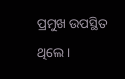ପ୍ରମୁଖ ଉପସ୍ଥିତ ଥିଲେ ।